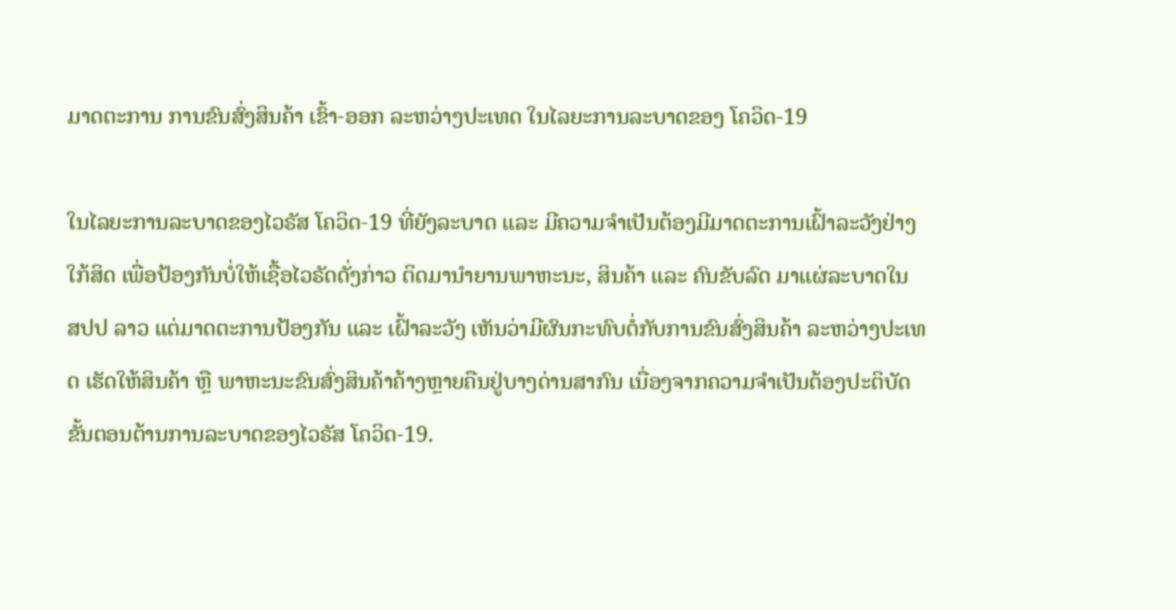ມາດຕະການ ການຂົນສົ່ງສິນຄ້າ ເຂົ້າ-ອອກ ລະຫວ່າງປະເທດ ໃນໄລຍະການລະບາດຂອງ ໂຄວິດ-19

ໃນໄລຍະການລະບາດຂອງໄວຣັສ ໂຄວິດ-19 ທີ່ຍັງລະບາດ ແລະ ມີຄວາມຈໍາເປັນຕ້ອງມີມາດຕະການເຝົ້າລະວັງຢ່າງໃກ້ສິດ ເພື່ອປ້ອງກັນບໍ່ໃຫ້ເຊື້ອໄວຣັດດັ່ງກ່າວ ຕິດມານໍາຍານພາຫະນະ, ສິນຄ້າ ແລະ ຄົນຂັບລົດ ມາແຜ່ລະບາດໃນ ສປປ ລາວ ແຕ່ມາດຕະການປ້ອງກັນ ແລະ ເຝົ້າລະວັງ ເຫັນວ່າມີຜົນກະທົບຕໍ່ກັບການຂົນສົ່ງສິນຄ້າ ລະຫວ່າງປະເທດ ເຮັດໃຫ້ສິນຄ້າ ຫຼື ພາຫະນະຂົນສົ່ງສິນຄ້າຄ້າງຫຼາຍຄືນຢູ່ບາງດ່ານສາກົນ ເນື່ອງຈາກຄວາມຈໍາເປັນຕ້ອງປະຕິບັດຂັ້ນຕອນຕ້ານການລະບາດຂອງໄວຣັສ ໂຄວິດ-19.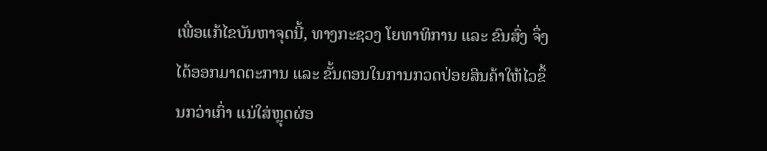ເພື່ອແກ້ໄຂບັນຫາຈຸດນີ້, ທາງກະຊວງ ໂຍທາທິການ ແລະ ຂົນສົ່ງ ຈຶ່ງໄດ້ອອກມາດຕະການ ແລະ ຂັ້ນຕອນໃນການກວດປ່ອຍສິນຄ້າໃຫ້ໄວຂຶ້ນກວ່າເກົ່າ ແນ່ໃສ່ຫຼຸດຜ່ອ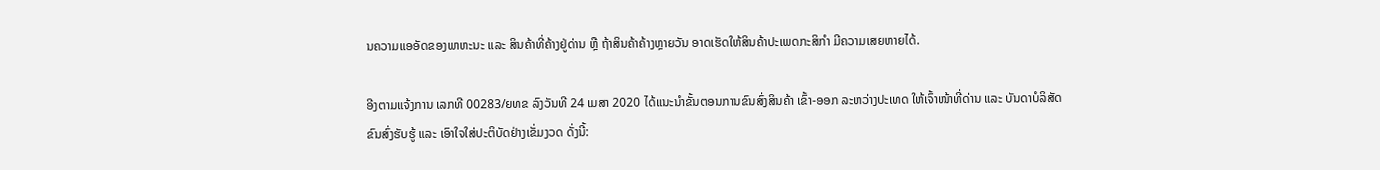ນຄວາມແອອັດຂອງພາຫະນະ ແລະ ສິນຄ້າທີ່ຄ້າງຢູ່ດ່ານ ຫຼື ຖ້າສິນຄ້າຄ້າງຫຼາຍວັນ ອາດເຮັດໃຫ້ສິນຄ້າປະເພດກະສິກໍາ ມີຄວາມເສຍຫາຍໄດ້.

ອີງຕາມແຈ້ງການ ເລກທີ 00283/ຍທຂ ລົງວັນທີ 24 ເມສາ 2020 ໄດ້ແນະນໍາຂັ້ນຕອນການຂົນສົ່ງສິນຄ້າ ເຂົ້າ-ອອກ ລະຫວ່າງປະເທດ ໃຫ້ເຈົ້າໜ້າທີ່ດ່ານ ແລະ ບັນດາບໍລິສັດຂົນສົ່ງຮັບຮູ້ ແລະ ເອົາໃຈໃສ່ປະຕິບັດຢ່າງເຂັ່ມງວດ ດັ່ງນີ້: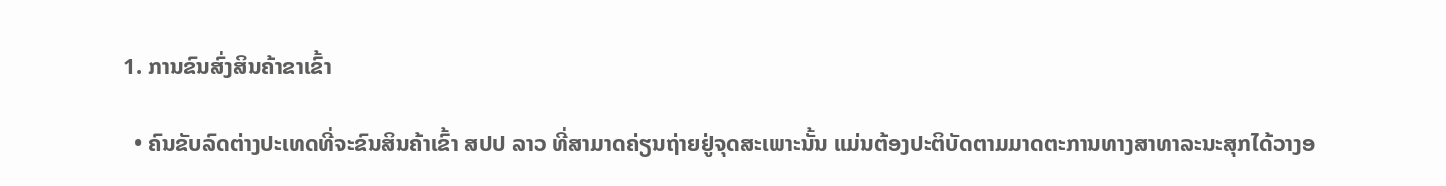1. ການຂົນສົ່ງສິນຄ້າຂາເຂົ້າ

  • ຄົນຂັບລົດຕ່າງປະເທດທີ່ຈະຂົນສິນຄ້າເຂົ້າ ສປປ ລາວ ທີ່ສາມາດຄ່ຽນຖ່າຍຢູ່ຈຸດສະເພາະນັ້ນ ແມ່ນຕ້ອງປະຕິບັດຕາມມາດຕະການທາງສາທາລະນະສຸກໄດ້ວາງອ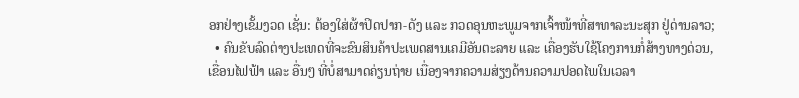ອກຢ່າງເຂັ້ມງວດ ເຊັ່ນ: ຕ້ອງໃສ່ຜ້າປິດປາກ-ດັງ ແລະ ກວດອຸນຫະພູມຈາກເຈົ້າໜ້າທີ່ສາທາລະນະສຸກ ຢູ່ດ່ານລາວ;
  • ຄົນຂັບລົດຕ່າງປະເທດທີ່ຈະຂົນສິນຄ້າປະເພດສານເຄມີອັນຕະລາຍ ແລະ ເຄື່ອງຮັບໃຊ້ໂຄງການກໍ່ສ້າງທາງດ່ວນ, ເຂື່ອນໄຟຟ້າ ແລະ ອື່ນໆ ທີ່ບໍ່ສາມາດຄ່ຽນຖ່າຍ ເນື່ອງຈາກຄວາມສ່ຽງດ້ານຄວາມປອດໄພໃນເວລາ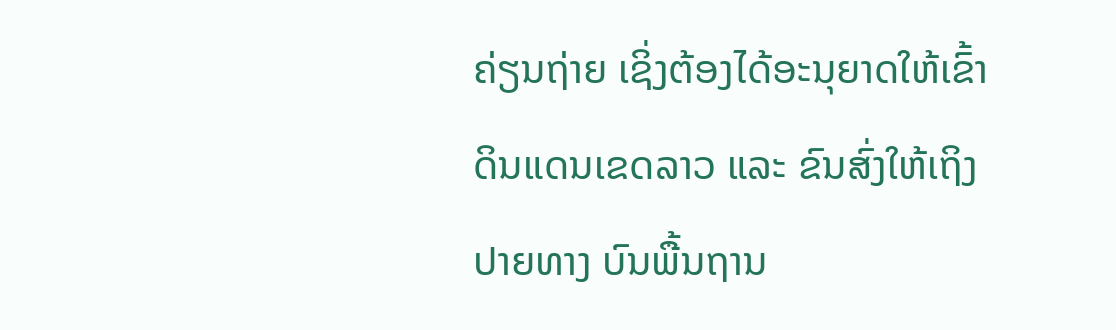ຄ່ຽນຖ່າຍ ເຊິ່ງຕ້ອງໄດ້ອະນຸຍາດໃຫ້ເຂົ້າດິນແດນເຂດລາວ ແລະ ຂົນສົ່ງໃຫ້ເຖິງປາຍທາງ ບົນພື້ນຖານ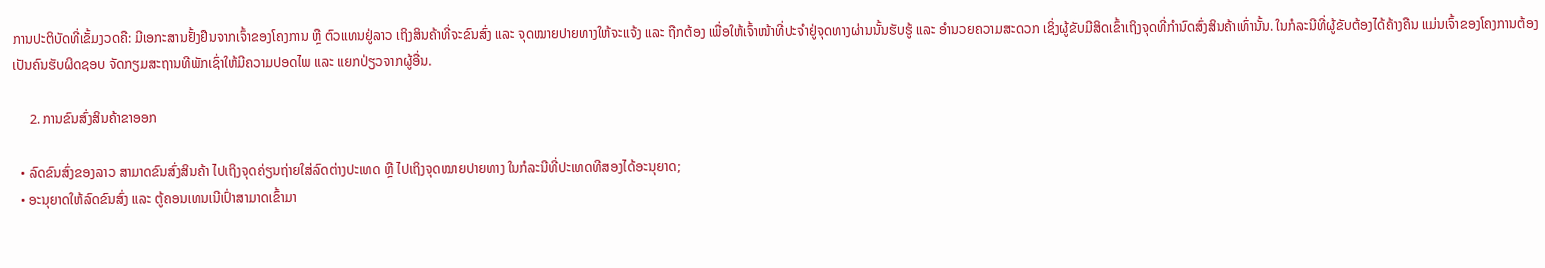ການປະຕິບັດທີ່ເຂັ້ມງວດຄື: ມີເອກະສານຢັ້ງຢືນຈາກເຈົ້າຂອງໂຄງການ ຫຼື ຕົວແທນຢູ່ລາວ ເຖິງສິນຄ້າທີ່ຈະຂົນສົ່ງ ແລະ ຈຸດໝາຍປາຍທາງໃຫ້ຈະແຈ້ງ ແລະ ຖືກຕ້ອງ ເພື່ອໃຫ້ເຈົ້າໜ້າທີ່ປະຈໍາຢູ່ຈຸດທາງຜ່ານນັ້ນຮັບຮູ້ ແລະ ອໍານວຍຄວາມສະດວກ ເຊິ່ງຜູ້ຂັບມີສິດເຂົ້າເຖິງຈຸດທີ່ກໍານົດສົ່ງສິນຄ້າເທົ່ານັ້ນ. ໃນກໍລະນີທີ່ຜູ້ຂັບຕ້ອງໄດ້ຄ້າງຄືນ ແມ່ນເຈົ້າຂອງໂຄງການຕ້ອງເປັນຄົນຮັບຜິດຊອບ ຈັດກຽມສະຖານທີພັກເຊົ່າໃຫ້ມີຄວາມປອດໄພ ແລະ ແຍກປ່ຽວຈາກຜູ້ອື່ນ.

     2. ການຂົນສົ່ງສິນຄ້າຂາອອກ

  • ລົດຂົນສົ່ງຂອງລາວ ສາມາດຂົນສົ່ງສິນຄ້າ ໄປເຖິງຈຸດຄ່ຽນຖ່າຍໃສ່ລົດຕ່າງປະເທດ ຫຼື ໄປເຖິງຈຸດໝາຍປາຍທາງ ໃນກໍລະນີທີ່ປະເທດທີສອງໄດ້ອະນຸຍາດ;
  • ອະນຸຍາດໃຫ້ລົດຂົນສົ່ງ ແລະ ຕູ້ຄອນເທນເນີເປົ່າສາມາດເຂົ້າມາ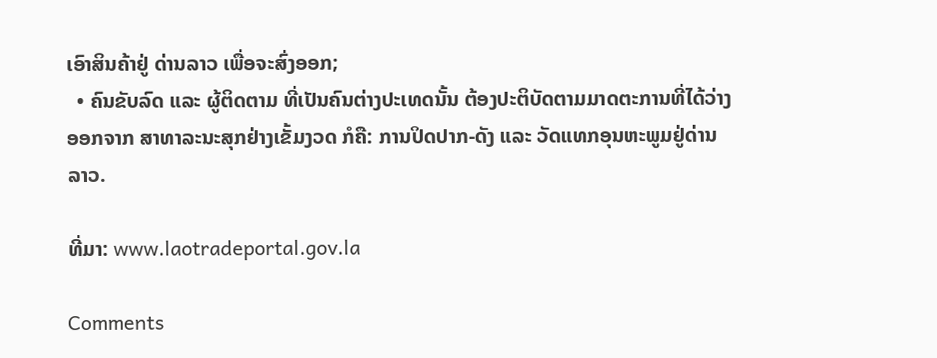ເອົາສິນຄ້າຢູ່ ດ່ານລາວ ເພື່ອຈະສົ່ງອອກ;
  • ຄົນຂັບລົດ ແລະ ຜູ້ຕິດຕາມ ທີ່ເປັນຄົນຕ່າງປະເທດນັ້ນ ຕ້ອງປະຕິບັດຕາມມາດຕະການທີ່ໄດ້ວ່າງອອກຈາກ ສາທາລະນະສຸກຢ່າງເຂັ້ມງວດ ກໍຄື: ການປິດປາກ-ດັງ ແລະ ວັດແທກອຸນຫະພູມຢູ່ດ່ານລາວ.

ທີ່ມາ: www.laotradeportal.gov.la

Comments